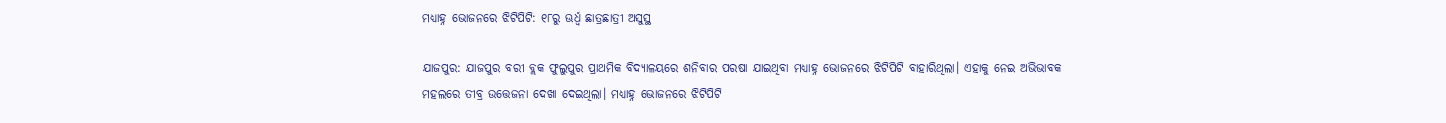ମଧ୍ୟାହ୍ନ ଭୋଜନରେ ଝିଟିପିଟି: ୧୮ରୁ ଊର୍ଧ୍ୱ ଛାତ୍ରଛାତ୍ରୀ ଅସୁସ୍ଥ

ଯାଜପୁର: ଯାଜପୁର ବରୀ ବ୍ଲକ ଫୁଲୁପୁର ପ୍ରାଥମିକ ବିଦ୍ୟାଳୟରେ ଶନିବାର ପରଷା ଯାଇଥିବା ମଧ୍ୟାହ୍ନ ଭୋଜନରେ ଝିଟିପିଟି ବାହାରିଥିଲା। ଏହାକୁ ନେଇ ଅଭିଭାବକ ମହଲରେ ତୀବ୍ର ଉତ୍ତେଜନା ଦେଖା ଦେଇଥିଲା। ମଧ୍ୟାହ୍ନ ଭୋଜନରେ ଝିଟିପିଟି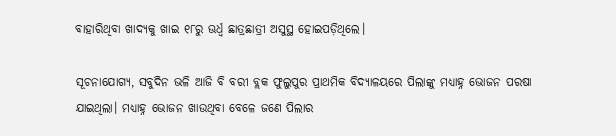ବାହାରିଥିବା ଖାଦ୍ୟକୁ ଖାଇ ୧୮ରୁ ଊର୍ଧ୍ୱ ଛାତ୍ରଛାତ୍ରୀ ଅସୁସ୍ଥ ହୋଇପଡ଼ିଥିଲେ।

ସୂଚନାଯୋଗ୍ୟ, ସବୁଦିନ ଭଳି ଆଜି ବି ବରୀ ବ୍ଲକ ଫୁଲୁପୁର ପ୍ରାଥମିକ ବିଦ୍ୟାଳୟରେ ପିଲାଙ୍କୁ ମଧ୍ୟାହ୍ନ ଭୋଜନ ପରଷା ଯାଇଥିଲା। ମଧ୍ୟାହ୍ନ ଭୋଜନ ଖାଉଥିବା ବେଳେ ଜଣେ ପିଲାର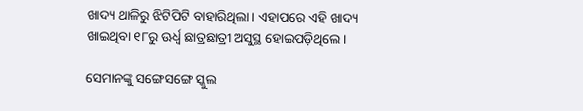ଖାଦ୍ୟ ଥାଳିରୁ ଝିଟିପିଟି ବାହାରିଥିଲା। ଏହାପରେ ଏହି ଖାଦ୍ୟ ଖାଇଥିବା ୧୮ରୁ ଊର୍ଧ୍ୱ ଛାତ୍ରଛାତ୍ରୀ ଅସୁସ୍ଥ ହୋଇପଡ଼ିଥିଲେ।

ସେମାନଙ୍କୁ ସଙ୍ଗେସଙ୍ଗେ ସ୍କୁଲ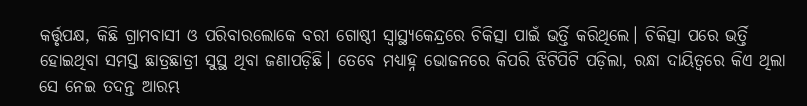କର୍ତ୍ତୃପକ୍ଷ, କିଛି ଗ୍ରାମବାସୀ ଓ ପରିବାରଲୋକେ ବରୀ ଗୋଷ୍ଠୀ ସ୍ୱାସ୍ଥ୍ୟକେନ୍ଦ୍ରରେ ଚିକିତ୍ସା ପାଇଁ ଭର୍ତ୍ତି କରିଥିଲେ। ଚିକିତ୍ସା ପରେ ଭର୍ତ୍ତି ହୋଇଥିବା ସମସ୍ତ ଛାତ୍ରଛାତ୍ରୀ ସୁସ୍ଥ ଥିବା ଜଣାପଡ଼ିଛି। ତେବେ ମଧ୍ୟାହ୍ନ ଭୋଜନରେ କିପରି ଝିଟିପିଟି ପଡ଼ିଲା, ରନ୍ଧା ଦାୟିତ୍ୱରେ କିଏ ଥିଲା ସେ ନେଇ ତଦନ୍ତ ଆରମ୍ଭ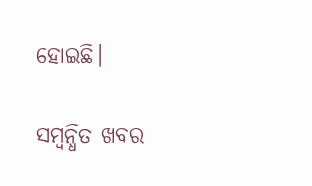ହୋଇଛି।

ସମ୍ବନ୍ଧିତ ଖବର